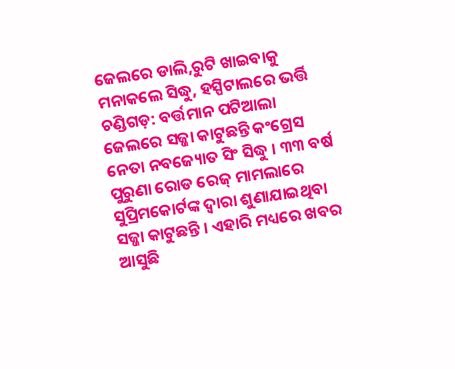ଜେଲରେ ଡାଲି,ରୁଟି ଖାଇବାକୁ ମନାକଲେ ସିଦ୍ଧୁ, ହସ୍ପିଟାଲରେ ଭର୍ତ୍ତି
ଚଣ୍ଡିଗଡ଼: ବର୍ତ୍ତମାନ ପଟିଆଲା ଜେଲରେ ସଜ୍ଜା କାଟୁଛନ୍ତି କଂଗ୍ରେସ ନେତା ନବଜ୍ୟୋତ ସିଂ ସିଦ୍ଧୁ । ୩୩ ବର୍ଷ ପୁରୁଣା ରୋଡ ରେଜ୍ ମାମଲାରେ ସୁପ୍ରିମକୋର୍ଟଙ୍କ ଦ୍ୱାରା ଶୁଣାଯାଇଥିବା ସଜ୍ଜା କାଟୁଛନ୍ତି । ଏହାରି ମଧ୍ୟରେ ଖବର ଆସୁଛି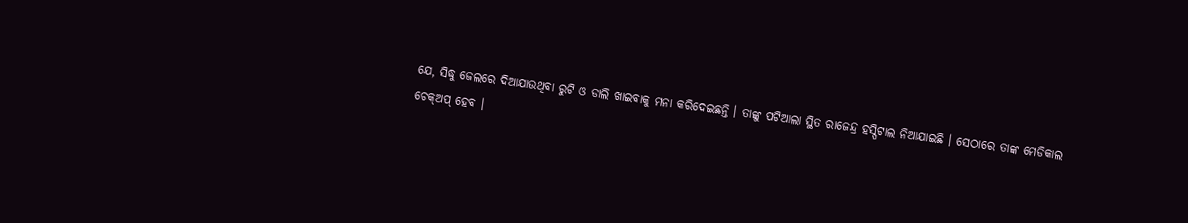ଯେ, ସିଦ୍ଧୁ ଜେଲରେ ଦିଆଯାଉଥିବା ରୁଟି ଓ ଡାଲି ଖାଇବାକୁ ମନା କରିଦେଇଛନ୍ତି । ତାଙ୍କୁ ପଟିଆଲା ସ୍ଥିତ ରାଜେନ୍ଦ୍ର ହସ୍ପିଟାଲ ନିଆଯାଇଛି । ସେଠାରେ ତାଙ୍କ ମେଡିକାଲ ଚେକ୍ଅପ୍ ହେବ ।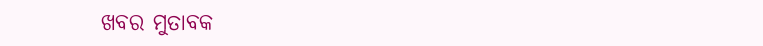ଖବର ମୁତାବକ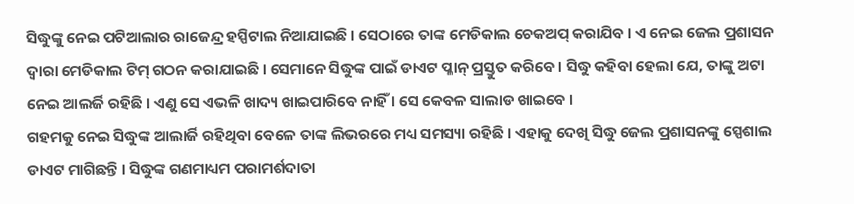ସିଦ୍ଧୁଙ୍କୁ ନେଇ ପଟିଆଲାର ରାଜେନ୍ଦ୍ର ହସ୍ପିଟାଲ ନିଆଯାଇଛି । ସେଠାରେ ତାଙ୍କ ମେଡିକାଲ ଚେକଅପ୍ କରାଯିବ । ଏ ନେଇ ଜେଲ ପ୍ରଶାସନ ଦ୍ୱାରା ମେଡିକାଲ ଟିମ୍ ଗଠନ କରାଯାଇଛି । ସେମାନେ ସିଦ୍ଧୁଙ୍କ ପାଇଁ ଡାଏଟ ପ୍ଳାନ୍ ପ୍ରସ୍ତୁତ କରିବେ । ସିଦ୍ଧୁ କହିବା ହେଲା ଯେ, ତାଙ୍କୁ ଅଟା ନେଇ ଆଲର୍ଜି ରହିଛି । ଏଣୁ ସେ ଏଭଳି ଖାଦ୍ୟ ଖାଇପାରିବେ ନାହିଁ । ସେ କେବଳ ସାଲାଡ ଖାଇବେ ।
ଗହମକୁ ନେଇ ସିଦ୍ଧୁଙ୍କ ଆଲାର୍ଜି ରହିଥିବା ବେଳେ ତାଙ୍କ ଲିଭରରେ ମଧ୍ୟ ସମସ୍ୟା ରହିଛି । ଏହାକୁ ଦେଖି ସିଦ୍ଧୁ ଜେଲ ପ୍ରଶାସନଙ୍କୁ ସ୍ପେଶାଲ ଡାଏଟ ମାଗିଛନ୍ତି । ସିଦ୍ଧୁଙ୍କ ଗଣମାଧ୍ୟମ ପରାମର୍ଶଦାତା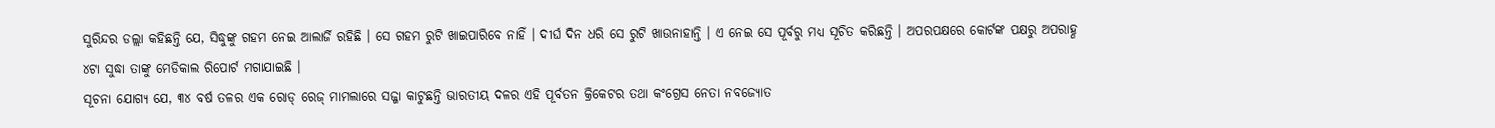ସୁରିନ୍ଦର ଡଲ୍ଲା କହିଛନ୍ତି ଯେ, ସିଦ୍ଧୁଙ୍କୁ ଗହମ ନେଇ ଆଲାର୍ଜି ରହିଛି । ସେ ଗହମ ରୁଟି ଖାଇପାରିବେ ନାହିଁ । ଦୀର୍ଘ ଦିନ ଧରି ସେ ରୁଟି ଖାଉନାହାନ୍ତି । ଏ ନେଇ ସେ ପୂର୍ବରୁ ମଧ୍ୟ ସୂଚିତ କରିଛନ୍ତି । ଅପରପକ୍ଷରେ କୋର୍ଟଙ୍କ ପକ୍ଷରୁ ଅପରାହ୍ଣ ୪ଟା ସୁଦ୍ଧା ତାଙ୍କୁ ମେଡିକାଲ ରିପୋର୍ଟ ମଗାଯାଇଛି ।
ସୂଚନା ଯୋଗ୍ୟ ଯେ, ୩୪ ବର୍ଷ ତଳର ଏକ ରୋଡ୍ ରେଜ୍ ମାମଲାରେ ସଜ୍ଜା କାଟୁଛନ୍ତି ଭାରତୀୟ ଦଳର ଏହି ପୂର୍ବତନ କ୍ରିକେଟର ତଥା କଂଗ୍ରେସ ନେତା ନବଜ୍ୟୋତ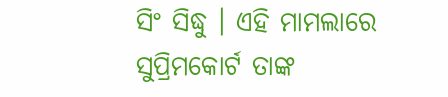ସିଂ ସିଦ୍ଧୁ । ଏହି ମାମଲାରେ ସୁପ୍ରିମକୋର୍ଟ ତାଙ୍କ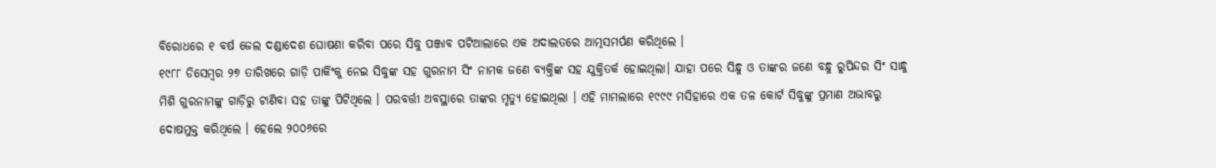ବିରୋଧରେ ୧ ବର୍ଷ ଜେଲ ଦଣ୍ଡାଦେଶ ଘୋଷଣା କରିବା ପରେ ସିଦ୍ଧୁ ପଞ୍ଜାବ ପଟିଆଲାରେ ଏକ ଅଦାଲତରେ ଆତ୍ମସମର୍ପଣ କରିଥିଲେ ।
୧୯୮୮ ଡିସେମ୍ବର ୨୭ ତାରିଖରେ ଗାଡ଼ି ପାର୍କିଂକୁ ନେଇ ସିଦ୍ଧୁଙ୍କ ସହ ଗୁରନାମ ସିଂ ନାମକ ଜଣେ ବ୍ୟକ୍ତିଙ୍କ ସହ ଯୁକ୍ତିତର୍କ ହୋଇଥିଲା। ଯାହା ପରେ ସିନ୍ଧୁ ଓ ତାଙ୍କର ଜଣେ ବନ୍ଧୁ ରୁପିନ୍ଦର ସିଂ ସାନ୍ଧୁ ମିଶି ଗୁରନାମଙ୍କୁ ଗାଡ଼ିରୁ ଟାଣିବା ସହ ତାଙ୍କୁ ପିଟିଥିଲେ । ପରବର୍ତ୍ତୀ ଅବସ୍ଥାରେ ତାଙ୍କର ମୃତ୍ୟୁ ହୋଇଥିଲା । ଏହି ମାମଲାରେ ୧୯୯୯ ମସିହାରେ ଏକ ତଳ କୋର୍ଟ ସିଦ୍ଧୁଙ୍କୁ ପ୍ରମାଣ ଅଭାବରୁ ଦୋଷମୁକ୍ତ କରିଥିଲେ । ହେଲେ ୨୦୦୬ରେ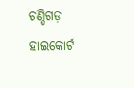ଚଣ୍ଡିଗଡ଼ ହାଇକୋର୍ଟ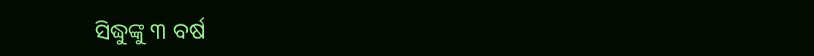ସିଦ୍ଧୁଙ୍କୁ ୩ ବର୍ଷ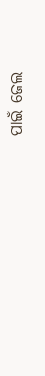ପାଇଁ ଜେଲ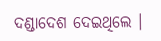ଦଣ୍ଡାଦେଶ ଦେଇଥିଲେ ।